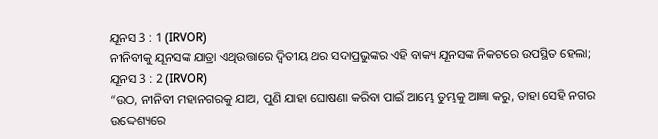ଯୂନସ 3 : 1 (IRVOR)
ନୀନିବୀକୁ ଯୂନସଙ୍କ ଯାତ୍ରା ଏଥିଉତ୍ତାରେ ଦ୍ୱିତୀୟ ଥର ସଦାପ୍ରଭୁଙ୍କର ଏହି ବାକ୍ୟ ଯୂନସଙ୍କ ନିକଟରେ ଉପସ୍ଥିତ ହେଲା;
ଯୂନସ 3 : 2 (IRVOR)
“ଉଠ, ନୀନିବୀ ମହାନଗରକୁ ଯାଅ, ପୁଣି ଯାହା ଘୋଷଣା କରିବା ପାଇଁ ଆମ୍ଭେ ତୁମ୍ଭକୁ ଆଜ୍ଞା କରୁ, ତାହା ସେହି ନଗର ଉଦ୍ଦେଶ୍ୟରେ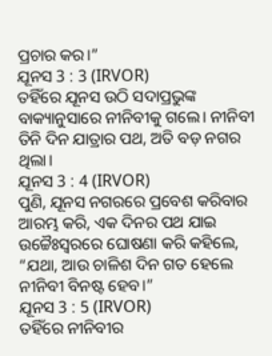ପ୍ରଚାର କର।”
ଯୂନସ 3 : 3 (IRVOR)
ତହିଁରେ ଯୂନସ ଉଠି ସଦାପ୍ରଭୁଙ୍କ ବାକ୍ୟାନୁସାରେ ନୀନିବୀକୁ ଗଲେ। ନୀନିବୀ ତିନି ଦିନ ଯାତ୍ରାର ପଥ, ଅତି ବଡ଼ ନଗର ଥିଲା।
ଯୂନସ 3 : 4 (IRVOR)
ପୁଣି, ଯୂନସ ନଗରରେ ପ୍ରବେଶ କରିବାର ଆରମ୍ଭ କରି, ଏକ ଦିନର ପଥ ଯାଇ ଉଚ୍ଚୈଃସ୍ୱରରେ ଘୋଷଣା କରି କହିଲେ, “ଯଥା, ଆଉ ଚାଳିଶ ଦିନ ଗତ ହେଲେ ନୀନିବୀ ବିନଷ୍ଟ ହେବ।”
ଯୂନସ 3 : 5 (IRVOR)
ତହିଁରେ ନୀନିବୀର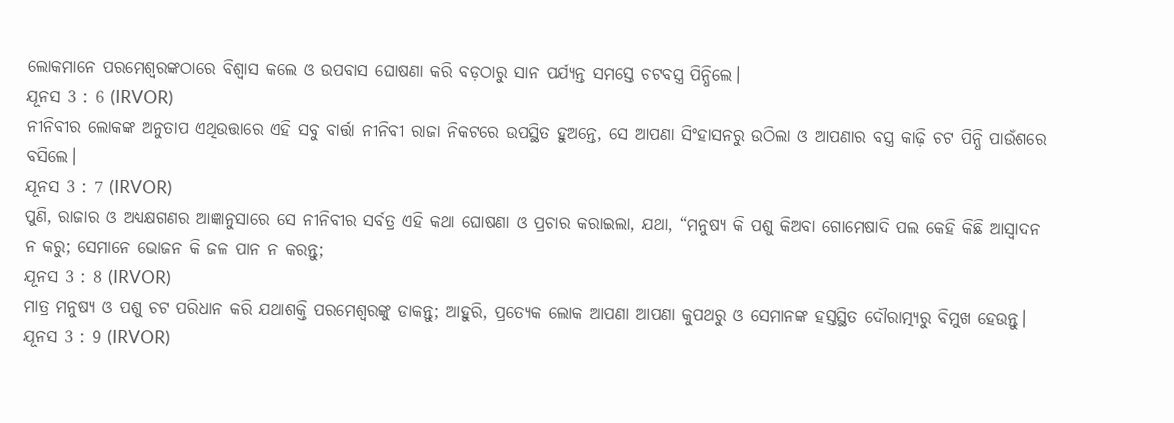ଲୋକମାନେ ପରମେଶ୍ୱରଙ୍କଠାରେ ବିଶ୍ୱାସ କଲେ ଓ ଉପବାସ ଘୋଷଣା କରି ବଡ଼ଠାରୁ ସାନ ପର୍ଯ୍ୟନ୍ତ ସମସ୍ତେ ଚଟବସ୍ତ୍ର ପିନ୍ଧିଲେ।
ଯୂନସ 3 : 6 (IRVOR)
ନୀନିବୀର ଲୋକଙ୍କ ଅନୁତାପ ଏଥିଉତ୍ତାରେ ଏହି ସବୁ ବାର୍ତ୍ତା ନୀନିବୀ ରାଜା ନିକଟରେ ଉପସ୍ଥିତ ହୁଅନ୍ତେ, ସେ ଆପଣା ସିଂହାସନରୁ ଉଠିଲା ଓ ଆପଣାର ବସ୍ତ୍ର କାଢ଼ି ଚଟ ପିନ୍ଧି ପାଉଁଶରେ ବସିଲେ।
ଯୂନସ 3 : 7 (IRVOR)
ପୁଣି, ରାଜାର ଓ ଅଧ୍ୟକ୍ଷଗଣର ଆଜ୍ଞାନୁସାରେ ସେ ନୀନିବୀର ସର୍ବତ୍ର ଏହି କଥା ଘୋଷଣା ଓ ପ୍ରଚାର କରାଇଲା, ଯଥା, “ମନୁଷ୍ୟ କି ପଶୁ କିଅବା ଗୋମେଷାଦି ପଲ କେହି କିଛି ଆସ୍ୱାଦନ ନ କରୁ; ସେମାନେ ଭୋଜନ କି ଜଳ ପାନ ନ କରନ୍ତୁ;
ଯୂନସ 3 : 8 (IRVOR)
ମାତ୍ର ମନୁଷ୍ୟ ଓ ପଶୁ ଚଟ ପରିଧାନ କରି ଯଥାଶକ୍ତି ପରମେଶ୍ୱରଙ୍କୁ ଡାକନ୍ତୁ; ଆହୁରି, ପ୍ରତ୍ୟେକ ଲୋକ ଆପଣା ଆପଣା କୁପଥରୁ ଓ ସେମାନଙ୍କ ହସ୍ତସ୍ଥିତ ଦୌରାତ୍ମ୍ୟରୁ ବିମୁଖ ହେଉନ୍ତୁ।
ଯୂନସ 3 : 9 (IRVOR)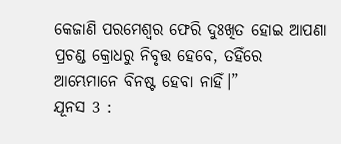କେଜାଣି ପରମେଶ୍ୱର ଫେରି ଦୁଃଖିତ ହୋଇ ଆପଣା ପ୍ରଚଣ୍ଡ କ୍ରୋଧରୁ ନିବୃତ୍ତ ହେବେ, ତହିଁରେ ଆମ୍ଭେମାନେ ବିନଷ୍ଟ ହେବା ନାହିଁ।”
ଯୂନସ 3 :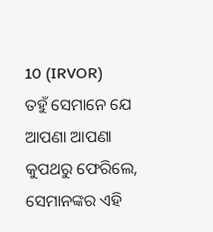10 (IRVOR)
ତହୁଁ ସେମାନେ ଯେ ଆପଣା ଆପଣା କୁପଥରୁ ଫେରିଲେ, ସେମାନଙ୍କର ଏହି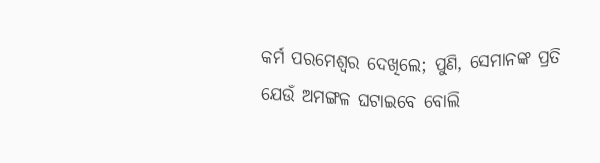କର୍ମ ପରମେଶ୍ୱର ଦେଖିଲେ; ପୁଣି, ସେମାନଙ୍କ ପ୍ରତି ଯେଉଁ ଅମଙ୍ଗଳ ଘଟାଇବେ ବୋଲି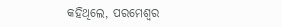କହିଥିଲେ, ପରମେଶ୍ୱର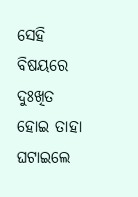ସେହି ବିଷୟରେ ଦୁଃଖିତ ହୋଇ ତାହା ଘଟାଇଲେ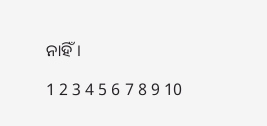ନାହିଁ।

1 2 3 4 5 6 7 8 9 10